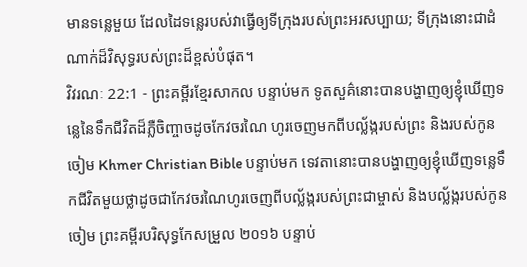មានទន្លេមួយ ដែលដៃទន្លេរបស់វាធ្វើឲ្យទីក្រុងរបស់ព្រះអរសប្បាយ; ទីក្រុងនោះជាដំណាក់ដ៏វិសុទ្ធរបស់ព្រះដ៏ខ្ពស់បំផុត។
វិវរណៈ 22:1 - ព្រះគម្ពីរខ្មែរសាកល បន្ទាប់មក ទូតសួគ៌នោះបានបង្ហាញឲ្យខ្ញុំឃើញទន្លេនៃទឹកជីវិតដ៏ភ្លឺចិញ្ចាចដូចកែវចរណៃ ហូរចេញមកពីបល្ល័ង្ករបស់ព្រះ និងរបស់កូនចៀម Khmer Christian Bible បន្ទាប់មក ទេវតានោះបានបង្ហាញឲ្យខ្ញុំឃើញទន្លេទឹកជីវិតមួយថ្លាដូចជាកែវចរណៃហូរចេញពីបល្ល័ង្ករបស់ព្រះជាម្ចាស់ និងបល្ល័ង្ករបស់កូនចៀម ព្រះគម្ពីរបរិសុទ្ធកែសម្រួល ២០១៦ បន្ទាប់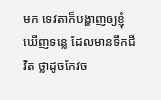មក ទេវតាក៏បង្ហាញឲ្យខ្ញុំឃើញទន្លេ ដែលមានទឹកជីវិត ថ្លាដូចកែវច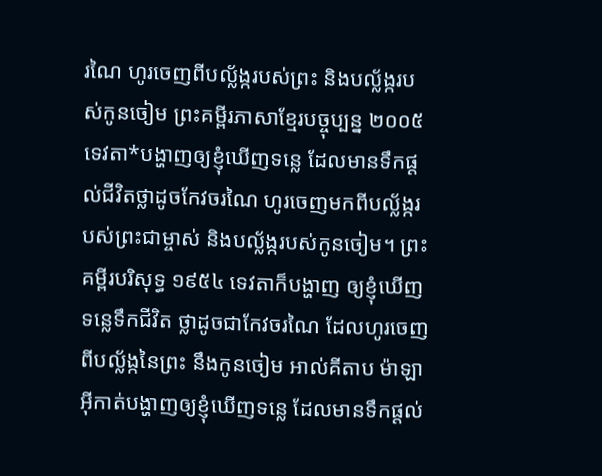រណៃ ហូរចេញពីបល្ល័ង្ករបស់ព្រះ និងបល្ល័ង្ករបស់កូនចៀម ព្រះគម្ពីរភាសាខ្មែរបច្ចុប្បន្ន ២០០៥ ទេវតា*បង្ហាញឲ្យខ្ញុំឃើញទន្លេ ដែលមានទឹកផ្ដល់ជីវិតថ្លាដូចកែវចរណៃ ហូរចេញមកពីបល្ល័ង្ករបស់ព្រះជាម្ចាស់ និងបល្ល័ង្ករបស់កូនចៀម។ ព្រះគម្ពីរបរិសុទ្ធ ១៩៥៤ ទេវតាក៏បង្ហាញ ឲ្យខ្ញុំឃើញទន្លេទឹកជីវិត ថ្លាដូចជាកែវចរណៃ ដែលហូរចេញពីបល្ល័ង្កនៃព្រះ នឹងកូនចៀម អាល់គីតាប ម៉ាឡាអ៊ីកាត់បង្ហាញឲ្យខ្ញុំឃើញទន្លេ ដែលមានទឹកផ្ដល់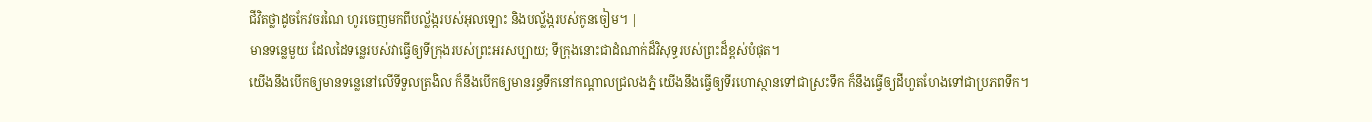ជីវិតថ្លាដូចកែវចរណៃ ហូរចេញមកពីបល្ល័ង្ករបស់អុលឡោះ និងបល្ល័ង្ករបស់កូនចៀម។ |
មានទន្លេមួយ ដែលដៃទន្លេរបស់វាធ្វើឲ្យទីក្រុងរបស់ព្រះអរសប្បាយ; ទីក្រុងនោះជាដំណាក់ដ៏វិសុទ្ធរបស់ព្រះដ៏ខ្ពស់បំផុត។
យើងនឹងបើកឲ្យមានទន្លេនៅលើទីទួលត្រងិល ក៏នឹងបើកឲ្យមានរន្ធទឹកនៅកណ្ដាលជ្រលងភ្នំ យើងនឹងធ្វើឲ្យទីរហោស្ថានទៅជាស្រះទឹក ក៏នឹងធ្វើឲ្យដីហួតហែងទៅជាប្រភពទឹក។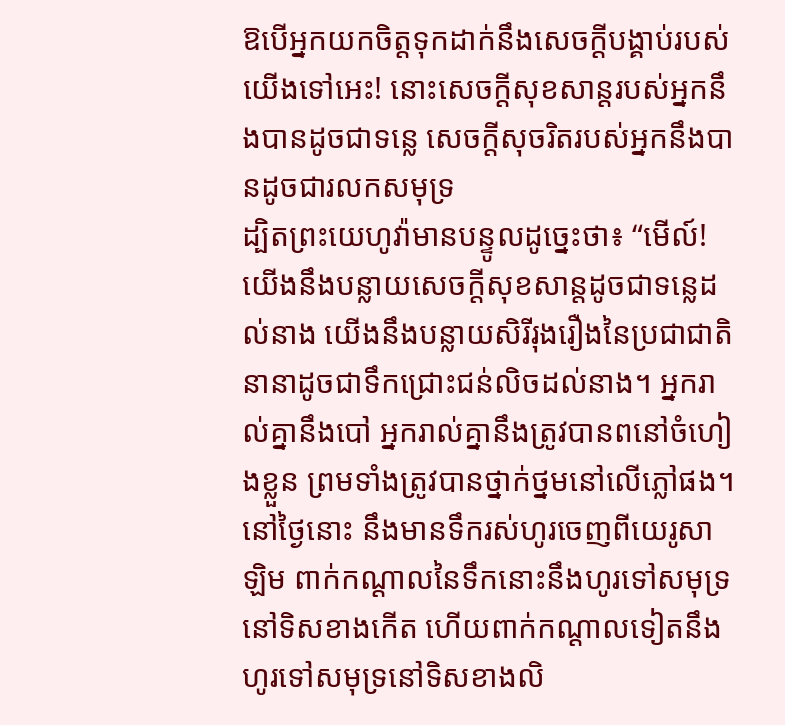ឱបើអ្នកយកចិត្តទុកដាក់នឹងសេចក្ដីបង្គាប់របស់យើងទៅអេះ! នោះសេចក្ដីសុខសាន្តរបស់អ្នកនឹងបានដូចជាទន្លេ សេចក្ដីសុចរិតរបស់អ្នកនឹងបានដូចជារលកសមុទ្រ
ដ្បិតព្រះយេហូវ៉ាមានបន្ទូលដូច្នេះថា៖ “មើល៍! យើងនឹងបន្លាយសេចក្ដីសុខសាន្តដូចជាទន្លេដល់នាង យើងនឹងបន្លាយសិរីរុងរឿងនៃប្រជាជាតិនានាដូចជាទឹកជ្រោះជន់លិចដល់នាង។ អ្នករាល់គ្នានឹងបៅ អ្នករាល់គ្នានឹងត្រូវបានពនៅចំហៀងខ្លួន ព្រមទាំងត្រូវបានថ្នាក់ថ្នមនៅលើភ្លៅផង។
នៅថ្ងៃនោះ នឹងមានទឹករស់ហូរចេញពីយេរូសាឡិម ពាក់កណ្ដាលនៃទឹកនោះនឹងហូរទៅសមុទ្រនៅទិសខាងកើត ហើយពាក់កណ្ដាលទៀតនឹងហូរទៅសមុទ្រនៅទិសខាងលិ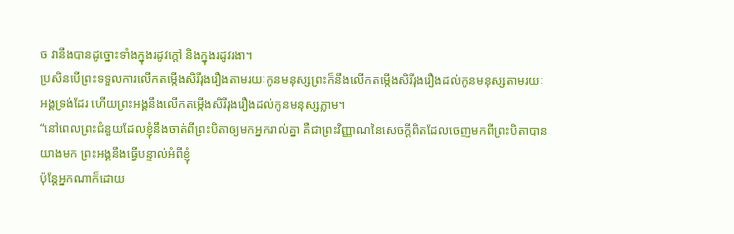ច វានឹងបានដូច្នោះទាំងក្នុងរដូវក្ដៅ និងក្នុងរដូវរងា។
ប្រសិនបើព្រះទទួលការលើកតម្កើងសិរីរុងរឿងតាមរយៈកូនមនុស្សព្រះក៏នឹងលើកតម្កើងសិរីរុងរឿងដល់កូនមនុស្សតាមរយៈអង្គទ្រង់ដែរ ហើយព្រះអង្គនឹងលើកតម្កើងសិរីរុងរឿងដល់កូនមនុស្សភ្លាម។
“នៅពេលព្រះជំនួយដែលខ្ញុំនឹងចាត់ពីព្រះបិតាឲ្យមកអ្នករាល់គ្នា គឺជាព្រះវិញ្ញាណនៃសេចក្ដីពិតដែលចេញមកពីព្រះបិតាបានយាងមក ព្រះអង្គនឹងធ្វើបន្ទាល់អំពីខ្ញុំ
ប៉ុន្តែអ្នកណាក៏ដោយ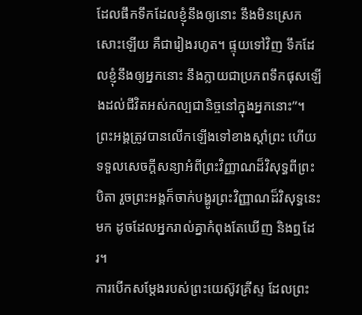ដែលផឹកទឹកដែលខ្ញុំនឹងឲ្យនោះ នឹងមិនស្រេកសោះឡើយ គឺជារៀងរហូត។ ផ្ទុយទៅវិញ ទឹកដែលខ្ញុំនឹងឲ្យអ្នកនោះ នឹងក្លាយជាប្រភពទឹកផុសឡើងដល់ជីវិតអស់កល្បជានិច្ចនៅក្នុងអ្នកនោះ”។
ព្រះអង្គត្រូវបានលើកឡើងទៅខាងស្ដាំព្រះ ហើយទទួលសេចក្ដីសន្យាអំពីព្រះវិញ្ញាណដ៏វិសុទ្ធពីព្រះបិតា រួចព្រះអង្គក៏ចាក់បង្ហូរព្រះវិញ្ញាណដ៏វិសុទ្ធនេះមក ដូចដែលអ្នករាល់គ្នាកំពុងតែឃើញ និងឮដែរ។
ការបើកសម្ដែងរបស់ព្រះយេស៊ូវគ្រីស្ទ ដែលព្រះ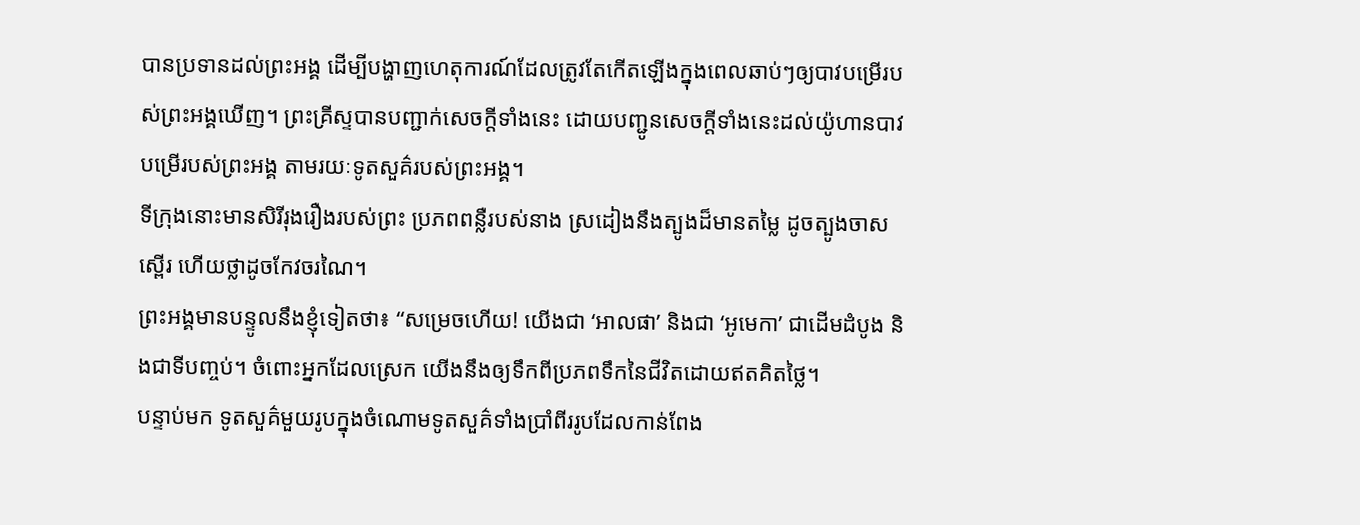បានប្រទានដល់ព្រះអង្គ ដើម្បីបង្ហាញហេតុការណ៍ដែលត្រូវតែកើតឡើងក្នុងពេលឆាប់ៗឲ្យបាវបម្រើរបស់ព្រះអង្គឃើញ។ ព្រះគ្រីស្ទបានបញ្ជាក់សេចក្ដីទាំងនេះ ដោយបញ្ជូនសេចក្ដីទាំងនេះដល់យ៉ូហានបាវបម្រើរបស់ព្រះអង្គ តាមរយៈទូតសួគ៌របស់ព្រះអង្គ។
ទីក្រុងនោះមានសិរីរុងរឿងរបស់ព្រះ ប្រភពពន្លឺរបស់នាង ស្រដៀងនឹងត្បូងដ៏មានតម្លៃ ដូចត្បូងចាសស្ពើរ ហើយថ្លាដូចកែវចរណៃ។
ព្រះអង្គមានបន្ទូលនឹងខ្ញុំទៀតថា៖ “សម្រេចហើយ! យើងជា ‘អាលផា’ និងជា ‘អូមេកា’ ជាដើមដំបូង និងជាទីបញ្ចប់។ ចំពោះអ្នកដែលស្រេក យើងនឹងឲ្យទឹកពីប្រភពទឹកនៃជីវិតដោយឥតគិតថ្លៃ។
បន្ទាប់មក ទូតសួគ៌មួយរូបក្នុងចំណោមទូតសួគ៌ទាំងប្រាំពីររូបដែលកាន់ពែង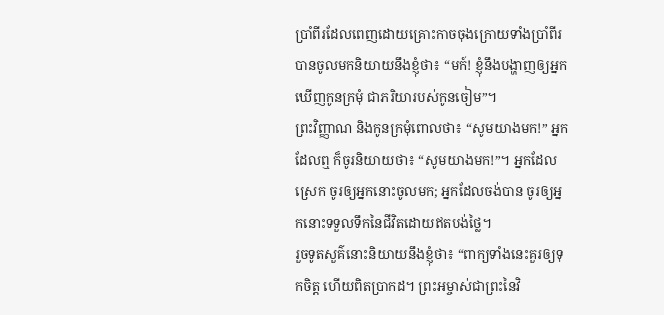ប្រាំពីរដែលពេញដោយគ្រោះកាចចុងក្រោយទាំងប្រាំពីរ បានចូលមកនិយាយនឹងខ្ញុំថា៖ “មក៍! ខ្ញុំនឹងបង្ហាញឲ្យអ្នកឃើញកូនក្រមុំ ជាភរិយារបស់កូនចៀម”។
ព្រះវិញ្ញាណ និងកូនក្រមុំពោលថា៖ “សូមយាងមក!” អ្នកដែលឮ ក៏ចូរនិយាយថា៖ “សូមយាងមក!”។ អ្នកដែលស្រេក ចូរឲ្យអ្នកនោះចូលមក; អ្នកដែលចង់បាន ចូរឲ្យអ្នកនោះទទួលទឹកនៃជីវិតដោយឥតបង់ថ្លៃ។
រួចទូតសួគ៌នោះនិយាយនឹងខ្ញុំថា៖ “ពាក្យទាំងនេះគួរឲ្យទុកចិត្ត ហើយពិតប្រាកដ។ ព្រះអម្ចាស់ជាព្រះនៃវិ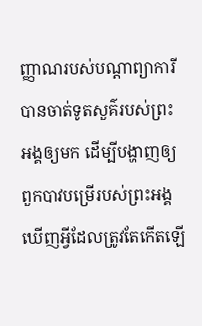ញ្ញាណរបស់បណ្ដាព្យាការី បានចាត់ទូតសួគ៌របស់ព្រះអង្គឲ្យមក ដើម្បីបង្ហាញឲ្យពួកបាវបម្រើរបស់ព្រះអង្គឃើញអ្វីដែលត្រូវតែកើតឡើ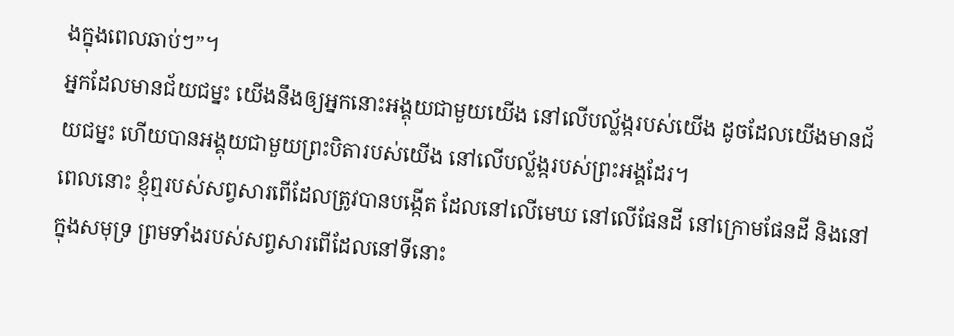ងក្នុងពេលឆាប់ៗ”។
អ្នកដែលមានជ័យជម្នះ យើងនឹងឲ្យអ្នកនោះអង្គុយជាមួយយើង នៅលើបល្ល័ង្ករបស់យើង ដូចដែលយើងមានជ័យជម្នះ ហើយបានអង្គុយជាមួយព្រះបិតារបស់យើង នៅលើបល្ល័ង្ករបស់ព្រះអង្គដែរ។
ពេលនោះ ខ្ញុំឮរបស់សព្វសារពើដែលត្រូវបានបង្កើត ដែលនៅលើមេឃ នៅលើផែនដី នៅក្រោមផែនដី និងនៅក្នុងសមុទ្រ ព្រមទាំងរបស់សព្វសារពើដែលនៅទីនោះ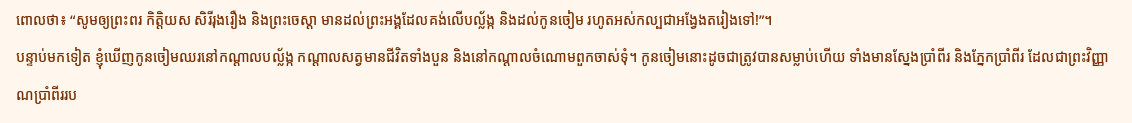ពោលថា៖ “សូមឲ្យព្រះពរ កិត្តិយស សិរីរុងរឿង និងព្រះចេស្ដា មានដល់ព្រះអង្គដែលគង់លើបល្ល័ង្ក និងដល់កូនចៀម រហូតអស់កល្បជាអង្វែងតរៀងទៅ!”។
បន្ទាប់មកទៀត ខ្ញុំឃើញកូនចៀមឈរនៅកណ្ដាលបល្ល័ង្ក កណ្ដាលសត្វមានជីវិតទាំងបួន និងនៅកណ្ដាលចំណោមពួកចាស់ទុំ។ កូនចៀមនោះដូចជាត្រូវបានសម្លាប់ហើយ ទាំងមានស្នែងប្រាំពីរ និងភ្នែកប្រាំពីរ ដែលជាព្រះវិញ្ញាណប្រាំពីររប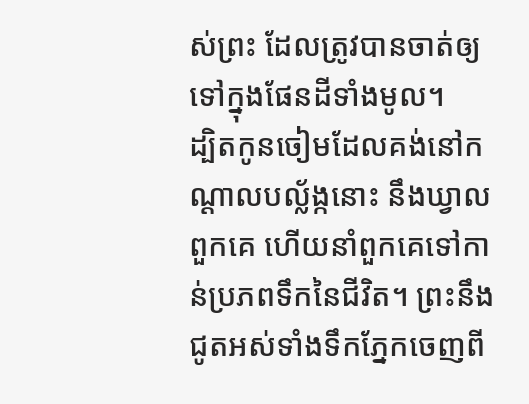ស់ព្រះ ដែលត្រូវបានចាត់ឲ្យទៅក្នុងផែនដីទាំងមូល។
ដ្បិតកូនចៀមដែលគង់នៅកណ្ដាលបល្ល័ង្កនោះ នឹងឃ្វាលពួកគេ ហើយនាំពួកគេទៅកាន់ប្រភពទឹកនៃជីវិត។ ព្រះនឹងជូតអស់ទាំងទឹកភ្នែកចេញពី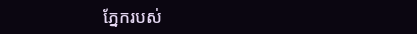ភ្នែករបស់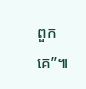ពួកគេ”៕